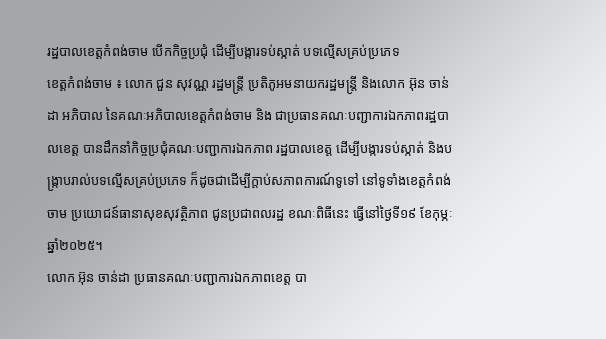រដ្ឋបាលខេត្តកំពង់ចាម បើកកិច្ចប្រជុំ ដើម្បីបង្ការទប់ស្កាត់ បទល្មើសគ្រប់ប្រភេទ
ខេត្តកំពង់ចាម ៖ លោក ជួន សុវណ្ណ រដ្ឋមន្ត្រី ប្រតិភូអមនាយករដ្ឋមន្ត្រី និងលោក អ៊ុន ចាន់ដា អភិបាល នៃគណៈអភិបាលខេត្តកំពង់ចាម និង ជាប្រធានគណៈបញ្ជាការឯកភាពរដ្ឋបាលខេត្ត បានដឹកនាំកិច្ចប្រជុំគណៈបញ្ជាការឯកភាព រដ្ឋបាលខេត្ត ដើម្បីបង្ការទប់ស្កាត់ និងបង្ក្រាបរាល់បទល្មើសគ្រប់ប្រភេទ ក៏ដូចជាដើម្បីក្តាប់សភាពការណ៍ទូទៅ នៅទូទាំងខេត្តកំពង់ចាម ប្រយោជន៍ធានាសុខសុវត្ថិភាព ជូនប្រជាពលរដ្ឋ ខណៈពិធីនេះ ធ្វើនៅថ្ងៃទី១៩ ខែកុម្ភៈ ឆ្នាំ២០២៥។
លោក អ៊ុន ចាន់ដា ប្រធានគណៈបញ្ជាការឯកភាពខេត្ត បា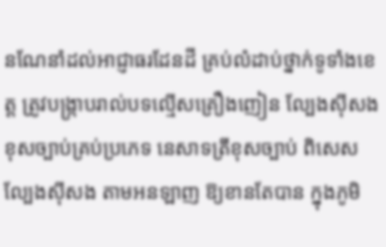នណែនាំដល់អាជ្ញាធរដែនដី គ្រប់លំដាប់ថ្នាក់ទូទាំងខេត្ត ត្រូវបង្ក្រាបរាល់បទល្មើសគ្រឿងញៀន ល្បែងស៊ីសងខុសច្បាប់គ្រប់ប្រភេទ នេសាទត្រីខុសច្បាប់ ពិសេសល្បែងស៊ីសង តាមអនឡាញ ឱ្យខានតែបាន ក្នុងភូមិ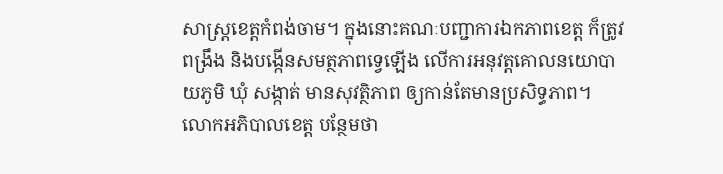សាស្ត្រខេត្តកំពង់ចាម។ ក្នុងនោះគណៈបញ្ជាការឯកភាពខេត្ត ក៏ត្រូវពង្រឹង និងបង្កើនសមត្ថភាពទ្វេឡើង លើការអនុវត្តគោលនយោបាយភូមិ ឃុំ សង្កាត់ មានសុវត្ថិភាព ឲ្យកាន់តែមានប្រសិទ្ធភាព។
លោកអភិបាលខេត្ត បន្ថែមថា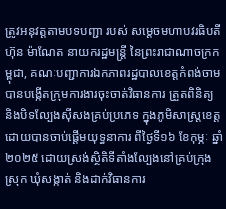ត្រូវអនុវត្តតាមបទបញ្ជា របស់ សម្តេចមហាបវរធិបតី ហ៊ុន ម៉ាណែត នាយករដ្ឋមន្រ្តី នៃព្រះរាជាណាចក្រកម្ពុជា, គណៈបញ្ជាការឯកភាពរដ្ឋបាលខេត្តកំពង់ចាម បានបង្កើតក្រុមការងារចុះចាត់វិធានការ ត្រួតពិនិត្យ និងបិទល្បែងស៊ីសងគ្រប់ប្រភេទ ក្នុងភូមិសាស្ត្រខេត្ត ដោយបានចាប់ផ្ដើមយុទ្ធនាការ ពីថ្ងៃទី១៦ ខែកុម្ភៈ ឆ្នាំ២០២៥ ដោយស្រង់ស្ថិតិទីតាំងល្បែងនៅគ្រប់ក្រុង ស្រុក ឃុំសង្កាត់ និងដាក់វិធានការ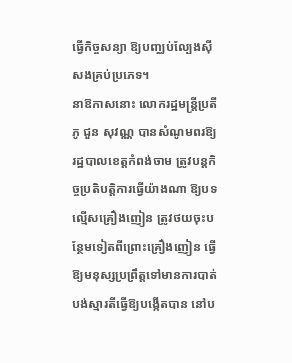ធ្វើកិច្ចសន្យា ឱ្យបញ្ឈប់ល្បែងស៊ីសងគ្រប់ប្រភេទ។
នាឱកាសនោះ លោករដ្ឋមន្ត្រីប្រតីភូ ជួន សុវណ្ណ បានសំណូមពរឱ្យរដ្ឋបាលខេត្តកំពង់ចាម ត្រូវបន្តកិច្ចប្រតិបត្តិការធ្វើយ៉ាងណា ឱ្យបទល្មើសគ្រឿងញៀន ត្រូវថយចុះបន្ថែមទៀតពីព្រោះគ្រឿងញៀន ធ្វើឱ្យមនុស្សប្រព្រឹត្តទៅមានការបាត់បង់ស្មារតីធ្វើឱ្យបង្កើតបាន នៅប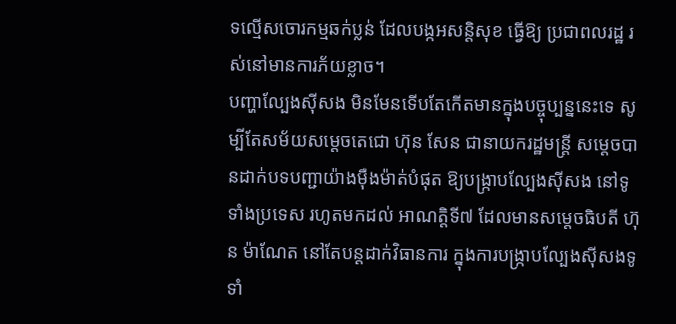ទល្មើសចោរកម្មឆក់ប្លន់ ដែលបង្កអសន្តិសុខ ធ្វើឱ្យ ប្រជាពលរដ្ឋ រស់នៅមានការភ័យខ្លាច។
បញ្ហាល្បែងស៊ីសង មិនមែនទើបតែកើតមានក្នុងបច្ចុប្បន្ននេះទេ សូម្បីតែសម័យសម្ដេចតេជោ ហ៊ុន សែន ជានាយករដ្ឋមន្ត្រី សម្ដេចបានដាក់បទបញ្ជាយ៉ាងម៉ឺងម៉ាត់បំផុត ឱ្យបង្ក្រាបល្បែងស៊ីសង នៅទូទាំងប្រទេស រហូតមកដល់ អាណត្តិទី៧ ដែលមានសម្ដេចធិបតី ហ៊ុន ម៉ាណែត នៅតែបន្តដាក់វិធានការ ក្នុងការបង្ក្រាបល្បែងស៊ីសងទូទាំ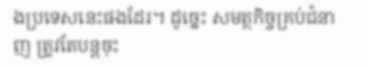ងប្រទេសនេះផងដែរ។ ដូច្នេះ សមត្ថកិច្ចគ្រប់ជំនាញ ត្រូវតែបន្តចុះ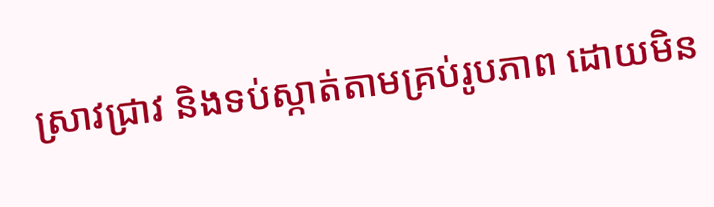ស្រាវជ្រាវ និងទប់ស្កាត់តាមគ្រប់រូបភាព ដោយមិន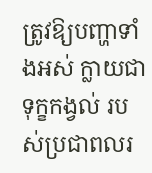ត្រូវឱ្យបញ្ហាទាំងអស់ ក្លាយជាទុក្ខកង្វល់ របស់ប្រជាពលរ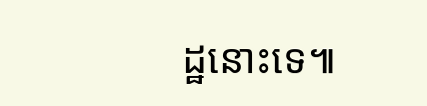ដ្ឋនោះទេ៕